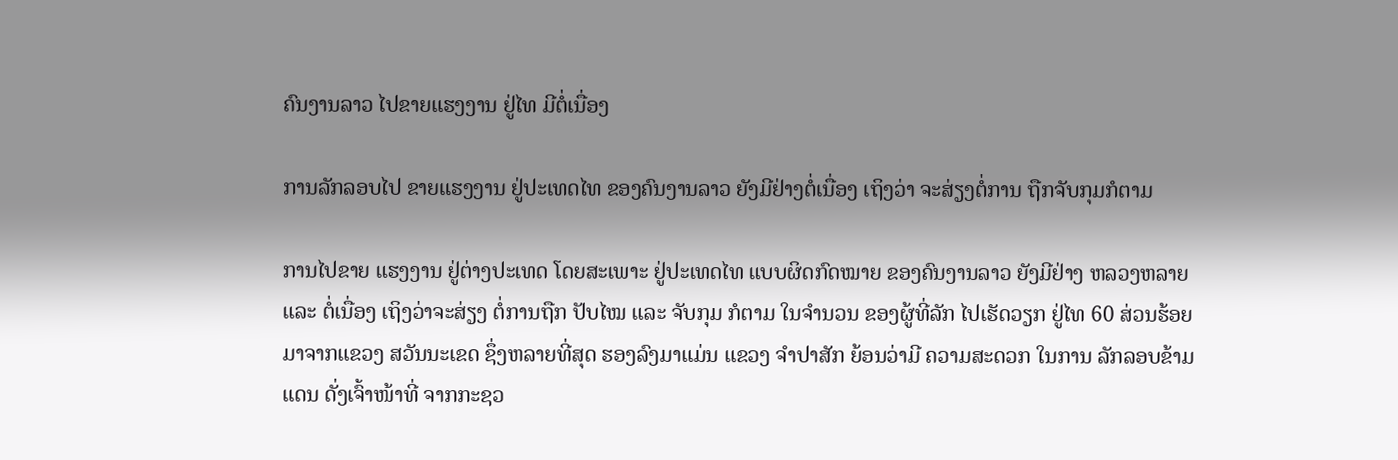ຄົນງານລາວ ໄປຂາຍແຮງງານ ຢູ່ໄທ ມີຕໍ່ເນື່ອງ

ການລັກລອບໄປ ຂາຍແຮງງານ ຢູ່ປະເທດໄທ ຂອງຄົນງານລາວ ຍັງມີຢ່າງຕໍ່ເນື່ອງ ເຖິງວ່າ ຈະສ່ຽງຕໍ່ການ ຖືກຈັບກຸມກໍຕາມ

ການໄປຂາຍ ແຮງງານ ຢູ່ຕ່າງປະເທດ ໂດຍສະເພາະ ຢູ່ປະເທດໄທ ແບບຜິດກົດໝາຍ ຂອງຄົນງານລາວ ຍັງມີຢ່າງ ຫລວງຫລາຍ ແລະ ຕໍ່ເນື່ອງ ເຖິງວ່າຈະສ່ຽງ ຕໍ່ການຖືກ ປັບໄໝ ແລະ ຈັບກຸມ ກໍຕາມ ໃນຈຳນວນ ຂອງຜູ້ທີ່ລັກ ໄປເຮັດວຽກ ຢູ່ໄທ 60 ສ່ວນຮ້ອຍ ມາຈາກແຂວງ ສວັນນະເຂດ ຊຶ່ງຫລາຍທີ່ສຸດ ຮອງລົງມາແມ່ນ ແຂວງ ຈຳປາສັກ ຍ້ອນວ່າມີ ຄວາມສະດວກ ໃນການ ລັກລອບຂ້າມແດນ ດັ່ງເຈົ້າໜ້າທີ່ ຈາກກະຊວ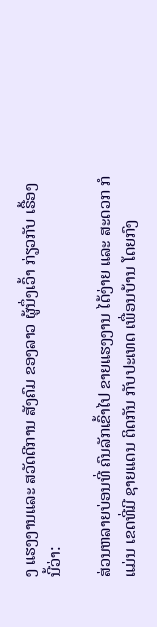ງ ແຮງງານແລະ ສວັດດີການ ສັງຄົມ ຂອງລາວ ຜູ້ນຶ່ງເວົ້າ ກ່ຽວກັບ ເຣື້ອງນີ້ວ່າ:

ສ່ວນຫລາຍບ່ອນທີ່ ຄົນລັກເຂົ້າໄປ ຂາຍແຮງງານ ໄດ້ງ່າຍ ແລະ ສະດວກ ກໍແມ່ນ ເຂດທີ່ມີ ຊາຍແດນ ຕິດກັນ ກັບປະເທດ ເພື່ອນບ້ານ ໂດຍກົງ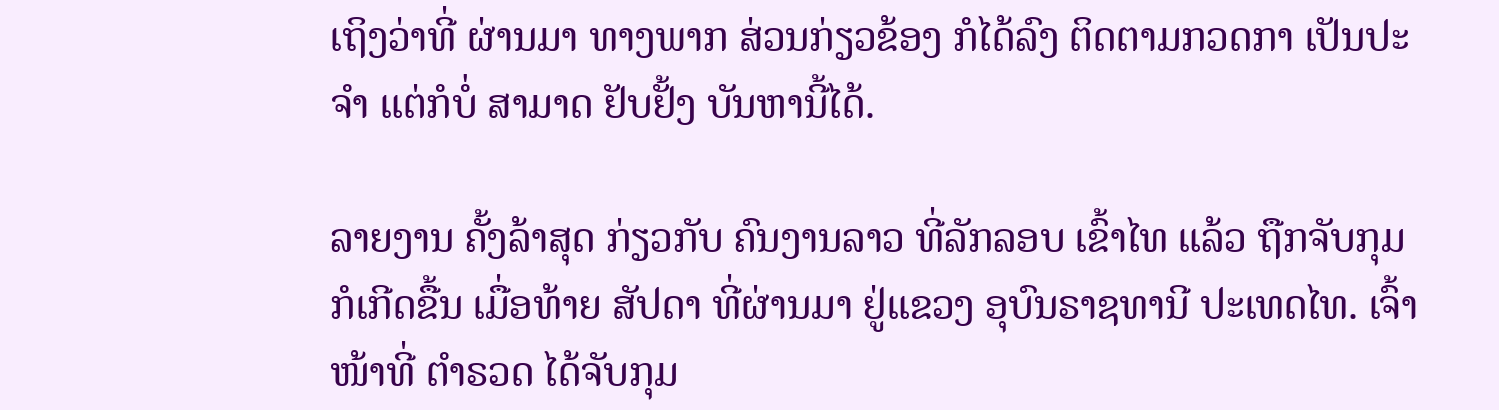ເຖິງວ່າທີ່ ຜ່ານມາ ທາງພາກ ສ່ວນກ່ຽວຂ້ອງ ກໍໄດ້ລົງ ຕິດຕາມກວດກາ ເປັນປະຈຳ ແຕ່ກໍບໍ່ ສາມາດ ຢັບຢັ້ງ ບັນຫານີ້ໄດ້.

ລາຍງານ ຄັ້ງລ້າສຸດ ກ່ຽວກັບ ຄົນງານລາວ ທີ່ລັກລອບ ເຂົ້າໄທ ແລ້ວ ຖືກຈັບກຸມ ກໍເກີດຂື້ນ ເມື່ອທ້າຍ ສັປດາ ທີ່ຜ່ານມາ ຢູ່ແຂວງ ອຸບົນຣາຊທານີ ປະເທດໄທ. ເຈົ້າໜ້າທີ່ ຕຳຣວດ ໄດ້ຈັບກຸມ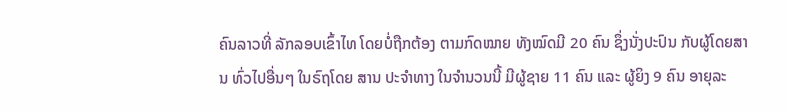ຄົນລາວທີ່ ລັກລອບເຂົ້າໄທ ໂດຍບໍ່ຖືກຕ້ອງ ຕາມກົດໝາຍ ທັງໝົດມີ 20 ຄົນ ຊຶ່ງນັ່ງປະປົນ ກັບຜູ້ໂດຍສານ ທົ່ວໄປອື່ນໆ ໃນຣົຖໂດຍ ສານ ປະຈຳທາງ ໃນຈຳນວນນີ້ ມີຜູ້ຊາຍ 11 ຄົນ ແລະ ຜູ້ຍິງ 9 ຄົນ ອາຍຸລະ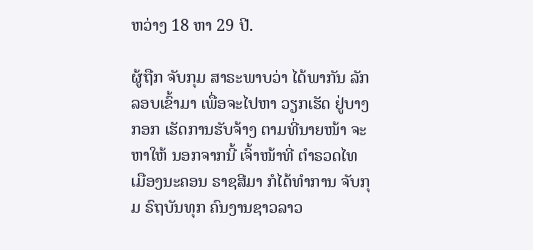ຫວ່າງ 18 ຫາ 29 ປີ.

ຜູ້ຖືກ ຈັບກຸມ ສາຣະພາບວ່າ ໄດ້ພາກັນ ລັກລອບເຂົ້າມາ ເພື່ອຈະໄປຫາ ວຽກເຮັດ ຢູ່ບາງກອກ ເຮັດການຮັບຈ້າງ ຕາມທີ່ນາຍໜ້າ ຈະຫາໃຫ້ ນອກຈາກນີ້ ເຈົ້າໜ້າທີ່ ຕຳຣວດໄທ ເມືອງນະຄອນ ຣາຊສີມາ ກໍໄດ້ທຳການ ຈັບກຸມ ຣົຖບັນທຸກ ຄົນງານຊາວລາວ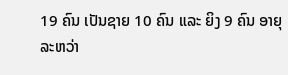19 ຄົນ ເປັນຊາຍ 10 ຄົນ ແລະ ຍິງ 9 ຄົນ ອາຍຸລະຫວ່າ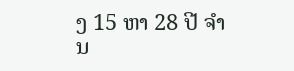ງ 15 ຫາ 28 ປີ ຈຳນ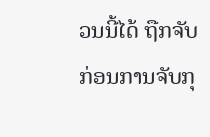ວນນີ້ໄດ້ ຖືກຈັບ ກ່ອນການຈັບກຸ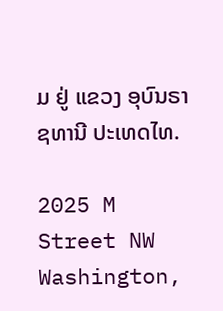ມ ຢູ່ ແຂວງ ອຸບົນຣາຊທານີ ປະເທດໄທ.

2025 M Street NW
Washington,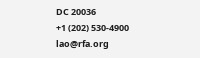DC 20036
+1 (202) 530-4900
lao@rfa.org